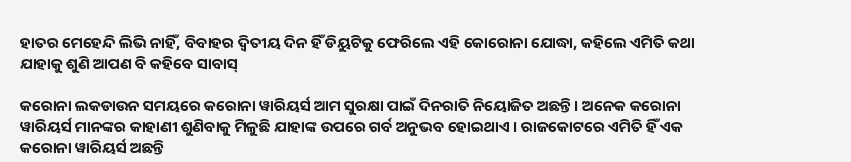ହାତର ମେହେନ୍ଦି ଲିଭି ନାହିଁ, ବିବାହର ଦ୍ଵିତୀୟ ଦିନ ହିଁ ଡିୟୁଟିକୁ ଫେରିଲେ ଏହି କୋରୋନା ଯୋଦ୍ଧା, କହିଲେ ଏମିତି କଥା ଯାହାକୁ ଶୁଣି ଆପଣ ବି କହିବେ ସାବାସ୍

କରୋନା ଲକଡାଉନ ସମୟରେ କରୋନା ୱାରିୟର୍ସ ଆମ ସୁରକ୍ଷା ପାଇଁ ଦିନରାତି ନିୟୋଜିତ ଅଛନ୍ତି । ଅନେକ କରୋନା ୱାରିୟର୍ସ ମାନଙ୍କର କାହାଣୀ ଶୁଣିବାକୁ ମିଳୁଛି ଯାହାଙ୍କ ଉପରେ ଗର୍ବ ଅନୁଭବ ହୋଇଥାଏ । ରାଜକୋଟରେ ଏମିତି ହିଁ ଏକ କରୋନା ୱାରିୟର୍ସ ଅଛନ୍ତି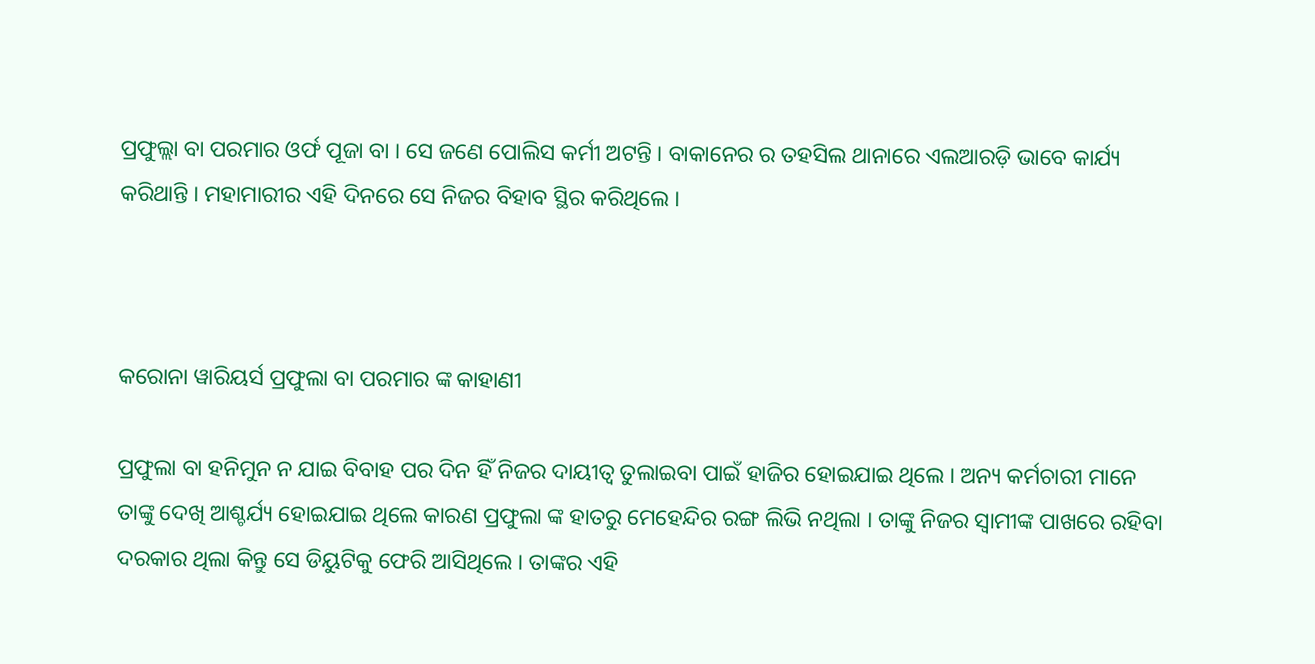ପ୍ରଫୁଲ୍ଲା ବା ପରମାର ଓର୍ଫ ପୂଜା ବା । ସେ ଜଣେ ପୋଲିସ କର୍ମୀ ଅଟନ୍ତି । ବାକାନେର ର ତହସିଲ ଥାନାରେ ଏଲଆରଡ଼ି ଭାବେ କାର୍ଯ୍ୟ କରିଥାନ୍ତି । ମହାମାରୀର ଏହି ଦିନରେ ସେ ନିଜର ବିହାବ ସ୍ଥିର କରିଥିଲେ ।



କରୋନା ୱାରିୟର୍ସ ପ୍ରଫୁଲା ବା ପରମାର ଙ୍କ କାହାଣୀ

ପ୍ରଫୁଲା ବା ହନିମୁନ ନ ଯାଇ ବିବାହ ପର ଦିନ ହିଁ ନିଜର ଦାୟୀତ୍ଵ ତୁଲାଇବା ପାଇଁ ହାଜିର ହୋଇଯାଇ ଥିଲେ । ଅନ୍ୟ କର୍ମଚାରୀ ମାନେ ତାଙ୍କୁ ଦେଖି ଆଶ୍ଚର୍ଯ୍ୟ ହୋଇଯାଇ ଥିଲେ କାରଣ ପ୍ରଫୁଲା ଙ୍କ ହାତରୁ ମେହେନ୍ଦିର ରଙ୍ଗ ଲିଭି ନଥିଲା । ତାଙ୍କୁ ନିଜର ସ୍ଵାମୀଙ୍କ ପାଖରେ ରହିବା ଦରକାର ଥିଲା କିନ୍ତୁ ସେ ଡିୟୁଟିକୁ ଫେରି ଆସିଥିଲେ । ତାଙ୍କର ଏହି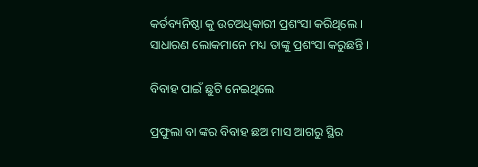କର୍ତବ୍ୟନିଷ୍ଠା କୁ ଉଚଅଧିକାରୀ ପ୍ରଶଂସା କରିଥିଲେ । ସାଧାରଣ ଲୋକମାନେ ମଧ୍ୟ ତାଙ୍କୁ ପ୍ରଶଂସା କରୁଛନ୍ତି ।

ବିବାହ ପାଇଁ ଛୁଟି ନେଇଥିଲେ

ପ୍ରଫୁଲା ବା ଙ୍କର ବିବାହ ଛଅ ମାସ ଆଗରୁ ସ୍ଥିର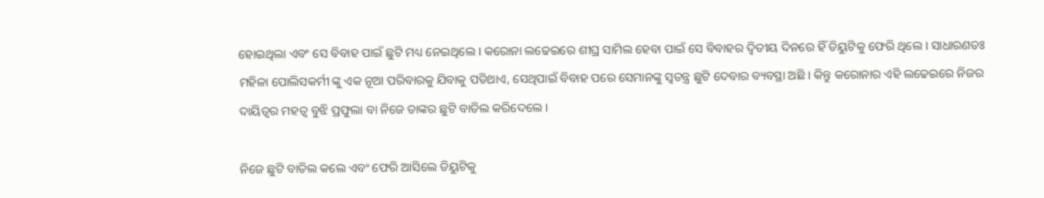ହୋଇଥିଲା ଏବଂ ସେ ବିବାହ ପାଇଁ ଛୁଟି ମଧ୍ୟ ନେଇଥିଲେ । କରୋନା ଲଢେଇରେ ଶୀଘ୍ର ସାମିଲ ହେବା ପାଇଁ ସେ ବିବାହର ଦ୍ଵିତୀୟ ଦିନରେ ହିଁ ଡିୟୁଟିକୁ ଫେରି ଥିଲେ । ସାଧାରଣତଃ ମହିଳା ପୋଲିସକର୍ମୀ ଙ୍କୁ ଏକ ନୂଆ ପରିବାରକୁ ଯିବାକୁ ପଡିଥାଏ, ସେଥିପାଇଁ ବିବାହ ପରେ ସେମାନଙ୍କୁ ସ୍ଵତନ୍ତ୍ର ଛୁଟି ଦେବାର ବ୍ୟବସ୍ଥା ଅଛି । କିନ୍ତୁ କରୋନାର ଏହି ଲଢେଇରେ ନିଜର ଦାୟିତ୍ଵର ମହତ୍ଵ ବୁଝି ପ୍ରଫୁଲା ବା ନିଜେ ତାଙ୍କର ଛୁଟି ବାତିଲ କରିଦେଲେ ।

ନିଜେ ଛୁଟି ବାତିଲ କଲେ ଏବଂ ଫେରି ଆସିଲେ ଡିୟୁଟିକୁ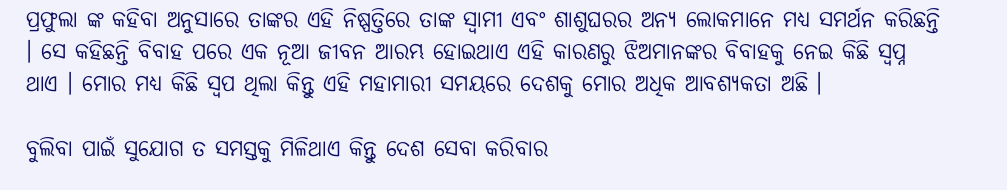ପ୍ରଫୁଲା ଙ୍କ କହିବା ଅନୁସାରେ ତାଙ୍କର ଏହି ନିଷ୍ପତ୍ତିରେ ତାଙ୍କ ସ୍ଵାମୀ ଏବଂ ଶାଶୁଘରର ଅନ୍ୟ ଲୋକମାନେ ମଧ୍ୟ ସମର୍ଥନ କରିଛନ୍ତି । ସେ କହିଛନ୍ତି ବିବାହ ପରେ ଏକ ନୂଆ ଜୀବନ ଆରମ୍ଭ ହୋଇଥାଏ ଏହି କାରଣରୁ ଝିଅମାନଙ୍କର ବିବାହକୁ ନେଇ କିଛି ସ୍ଵପ୍ନ ଥାଏ । ମୋର ମଧ୍ୟ କିଛି ସ୍ଵପ ଥିଲା କିନ୍ତୁ ଏହି ମହାମାରୀ ସମୟରେ ଦେଶକୁ ମୋର ଅଧିକ ଆବଶ୍ୟକତା ଅଛି ।

ବୁଲିବା ପାଇଁ ସୁଯୋଗ ତ ସମସ୍ତକୁ ମିଳିଥାଏ କିନ୍ତୁ ଦେଶ ସେବା କରିବାର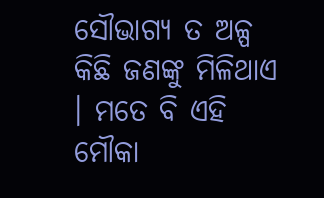ସୌଭାଗ୍ୟ ତ ଅଳ୍ପ କିଛି ଜଣଙ୍କୁ ମିଳିଥାଏ । ମତେ ବି ଏହି ମୌକା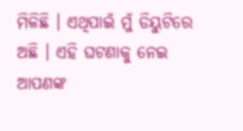ମିଳିଛି । ଏଥିପାଇଁ ମୁଁ ଡିୟୁଟିରେ ଅଛି । ଏହି ଘଟଣାକୁ ନେଇ ଆପଣଙ୍କ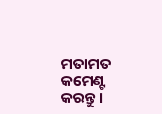ମତାମତ କମେଣ୍ଟ କରନ୍ତୁ ।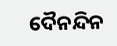ଦୈନନ୍ଦିନ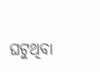ଘଟୁଥିବା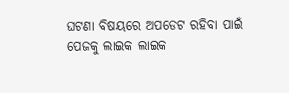ଘଟଣା ବିଷୟରେ ଅପଡେଟ ରହିବା ପାଇଁ ପେଜକୁ ଲାଇକ ଲାଇକ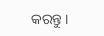କରନ୍ତୁ ।